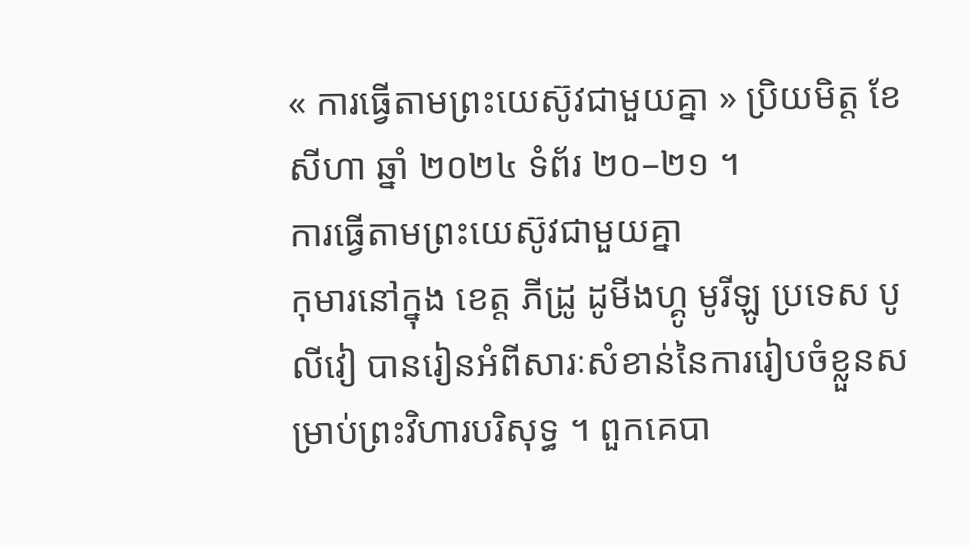« ការធ្វើតាមព្រះយេស៊ូវជាមួយគ្នា » ប្រិយមិត្ត ខែ សីហា ឆ្នាំ ២០២៤ ទំព័រ ២០–២១ ។
ការធ្វើតាមព្រះយេស៊ូវជាមួយគ្នា
កុមារនៅក្នុង ខេត្ត ភីដ្រូ ដូមីងហ្គូ មូរីឡូ ប្រទេស បូលីវៀ បានរៀនអំពីសារៈសំខាន់នៃការរៀបចំខ្លួនសម្រាប់ព្រះវិហារបរិសុទ្ធ ។ ពួកគេបា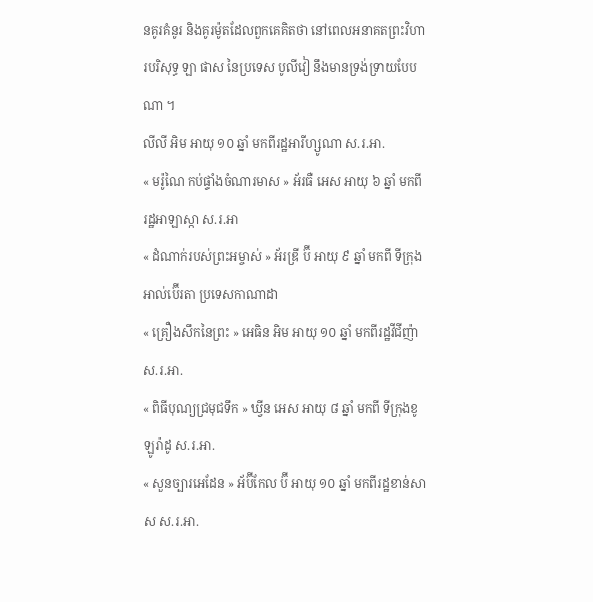នគូរគំនូរ និងគូរម៉ូតដែលពួកគេគិតថា នៅពេលអនាគតព្រះវិហារបរិសុទ្ធ ឡា ផាស នៃប្រទេស បូលីវៀ នឹងមានទ្រង់ទ្រាយបែបណា ។
លីលី អិម អាយុ ១០ ឆ្នាំ មកពីរដ្ឋអារីហ្សូណា ស.រ.អា.
« មរ៉ូណៃ កប់ផ្ទាំងចំណារមាស » អ័រធឺ អេស អាយុ ៦ ឆ្នាំ មកពីរដ្ឋអាឡាស្កា ស.រ.អា
« ដំណាក់របស់ព្រះអម្ចាស់ » អ័រឌ្រី ប៊ី អាយុ ៩ ឆ្នាំ មកពី ទីក្រុងអាល់ប៊ើរតា ប្រទេសកាណាដា
« គ្រឿងសឹកនៃព្រះ » អេធិន អិម អាយុ ១០ ឆ្នាំ មកពីរដ្ឋវីជីញ៉ា ស.រ.អា.
« ពិធីបុណ្យជ្រមុជទឹក » ឃ្វីន អេស អាយុ ៨ ឆ្នាំ មកពី ទីក្រុងខូឡូរ៉ាដូ ស.រ.អា.
« សួនច្បារអេដែន » អ័ប៊ីកែល ប៊ី អាយុ ១០ ឆ្នាំ មកពីរដ្ឋខាន់សាស ស.រ.អា.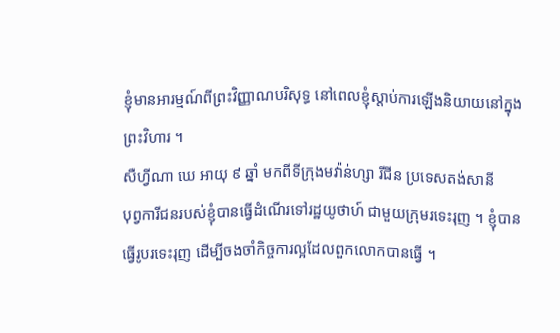ខ្ញុំមានអារម្មណ៍ពីព្រះវិញ្ញាណបរិសុទ្ធ នៅពេលខ្ញុំស្ដាប់ការឡើងនិយាយនៅក្នុងព្រះវិហារ ។
សឺហ្វីណា ឃេ អាយុ ៩ ឆ្នាំ មកពីទីក្រុងមវ៉ាន់ហ្សា រីជីន ប្រទេសតង់សានី
បុព្វការីជនរបស់ខ្ញុំបានធ្វើដំណើរទៅរដ្ឋយូថាហ៍ ជាមួយក្រុមរទេះរុញ ។ ខ្ញុំបានធ្វើរូបរទេះរុញ ដើម្បីចងចាំកិច្ចការល្អដែលពួកលោកបានធ្វើ ។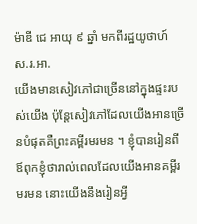ម៉ាឌី ជេ អាយុ ៩ ឆ្នាំ មកពីរដ្ឋយូថាហ៍ ស.រ.អា.
យើងមានសៀវភៅជាច្រើននៅក្នុងផ្ទះរបស់យើង ប៉ុន្តែសៀវភៅដែលយើងអានច្រើនបំផុតគឺព្រះគម្ពីរមរមន ។ ខ្ញុំបានរៀនពីឪពុកខ្ញុំថារាល់ពេលដែលយើងអានគម្ពីរមរមន នោះយើងនឹងរៀនអ្វី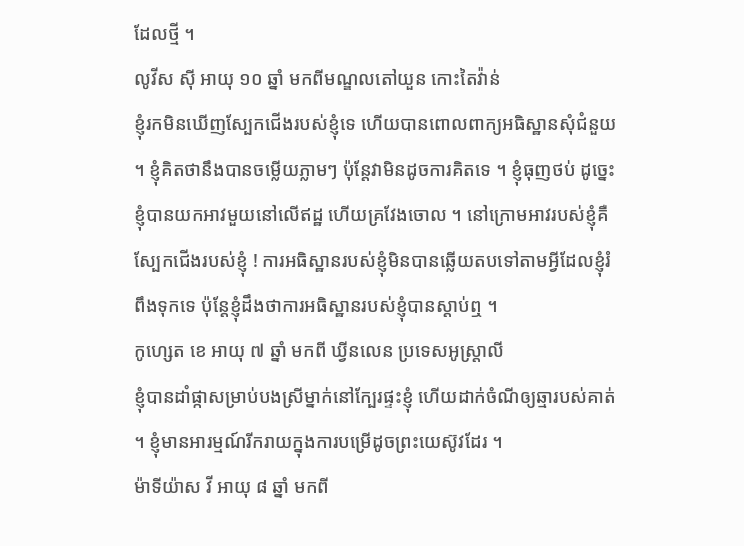ដែលថ្មី ។
លូវីស ស៊ី អាយុ ១០ ឆ្នាំ មកពីមណ្ឌលតៅយួន កោះតៃវ៉ាន់
ខ្ញុំរកមិនឃើញស្បែកជើងរបស់ខ្ញុំទេ ហើយបានពោលពាក្យអធិស្ឋានសុំជំនួយ ។ ខ្ញុំគិតថានឹងបានចម្លើយភ្លាមៗ ប៉ុន្តែវាមិនដូចការគិតទេ ។ ខ្ញុំធុញថប់ ដូច្នេះខ្ញុំបានយកអាវមួយនៅលើឥដ្ឋ ហើយគ្រវែងចោល ។ នៅក្រោមអាវរបស់ខ្ញុំគឺស្បែកជើងរបស់ខ្ញុំ ! ការអធិស្ឋានរបស់ខ្ញុំមិនបានឆ្លើយតបទៅតាមអ្វីដែលខ្ញុំរំពឹងទុកទេ ប៉ុន្តែខ្ញុំដឹងថាការអធិស្ឋានរបស់ខ្ញុំបានស្តាប់ឮ ។
កូហ្សេត ខេ អាយុ ៧ ឆ្នាំ មកពី ឃ្វីនលេន ប្រទេសអូស្ត្រាលី
ខ្ញុំបានដាំផ្កាសម្រាប់បងស្រីម្នាក់នៅក្បែរផ្ទះខ្ញុំ ហើយដាក់ចំណីឲ្យឆ្មារបស់គាត់ ។ ខ្ញុំមានអារម្មណ៍រីករាយក្នុងការបម្រើដូចព្រះយេស៊ូវដែរ ។
ម៉ាទីយ៉ាស វី អាយុ ៨ ឆ្នាំ មកពី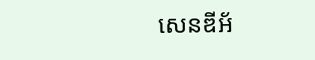សេនឌីអ័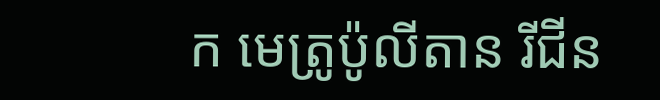ក មេត្រូប៉ូលីតាន រីជីន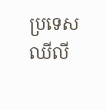ប្រទេសឈីលី